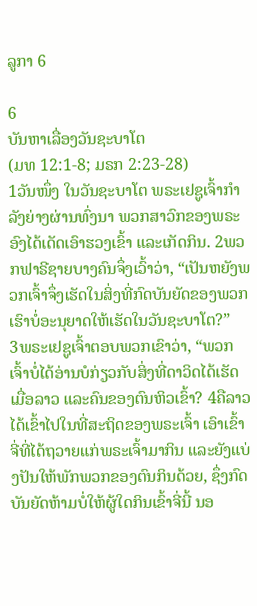ລູກາ 6

6
ບັນຫາເລື່ອງວັນຊະບາໂຕ
(ມທ 12:1-8; ມຣກ 2:23-28)
1ວັນໜຶ່ງ ໃນວັນຊະບາໂຕ ພຣະເຢຊູເຈົ້າກຳລັງຍ່າງຜ່ານທົ່ງນາ ພວກສາວົກຂອງພຣະອົງໄດ້ເດັດເອົາຮວງເຂົ້າ ແລະເກັດກິນ. 2ພວກຟາຣີຊາຍບາງຄົນຈຶ່ງເວົ້າວ່າ, “ເປັນຫຍັງພວກເຈົ້າຈຶ່ງເຮັດໃນສິ່ງທີ່ກົດບັນຍັດຂອງພວກເຮົາບໍ່ອະນຸຍາດໃຫ້ເຮັດໃນວັນຊະບາໂຕ?”
3ພຣະເຢຊູເຈົ້າຕອບພວກເຂົາວ່າ, “ພວກເຈົ້າບໍ່ໄດ້ອ່ານບໍກ່ຽວກັບສິ່ງທີ່ດາວິດໄດ້ເຮັດເມື່ອລາວ ແລະຄົນຂອງຕົນຫິວເຂົ້າ? 4ຄືລາວໄດ້ເຂົ້າໄປໃນທີ່ສະຖິດຂອງພຣະເຈົ້າ ເອົາເຂົ້າຈີ່ທີ່ໄດ້ຖວາຍແກ່ພຣະເຈົ້າມາກິນ ແລະຍັງແບ່ງປັນໃຫ້ພັກພວກຂອງຕົນກິນດ້ວຍ, ຊຶ່ງກົດບັນຍັດຫ້າມບໍ່ໃຫ້ຜູ້ໃດກິນເຂົ້າຈີ່ນີ້ ນອ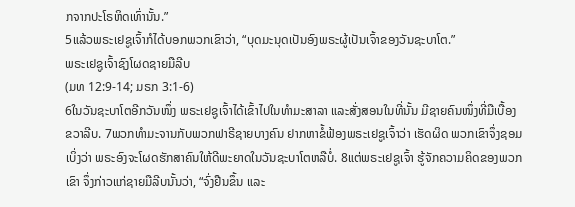ກຈາກປະໂຣຫິດເທົ່ານັ້ນ.”
5ແລ້ວພຣະເຢຊູເຈົ້າກໍໄດ້ບອກພວກເຂົາວ່າ, “ບຸດມະນຸດເປັນອົງພຣະຜູ້ເປັນເຈົ້າຂອງວັນຊະບາໂຕ.”
ພຣະເຢຊູເຈົ້າຊົງໂຜດຊາຍມືລີບ
(ມທ 12:9-14; ມຣກ 3:1-6)
6ໃນວັນຊະບາໂຕອີກວັນໜຶ່ງ ພຣະເຢຊູເຈົ້າໄດ້ເຂົ້າໄປໃນທຳມະສາລາ ແລະສັ່ງສອນໃນທີ່ນັ້ນ ມີຊາຍຄົນໜຶ່ງທີ່ມືເບື້ອງຂວາລີບ. 7ພວກທຳມະຈານກັບພວກຟາຣີຊາຍບາງຄົນ ຢາກຫາຂໍ້ຟ້ອງພຣະເຢຊູເຈົ້າວ່າ ເຮັດຜິດ ພວກເຂົາຈຶ່ງຊອມເບິ່ງວ່າ ພຣະອົງຈະໂຜດຮັກສາຄົນໃຫ້ດີພະຍາດໃນວັນຊະບາໂຕຫລືບໍ່. 8ແຕ່ພຣະເຢຊູເຈົ້າ ຮູ້ຈັກຄວາມຄິດຂອງພວກເຂົາ ຈຶ່ງກ່າວແກ່ຊາຍມືລີບນັ້ນວ່າ, “ຈົ່ງຢືນຂຶ້ນ ແລະ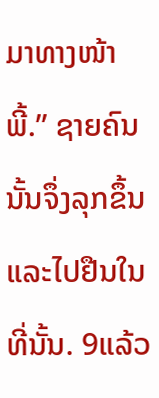ມາທາງໜ້າພີ້.” ຊາຍຄົນນັ້ນຈຶ່ງລຸກຂຶ້ນ ແລະໄປຢືນໃນທີ່ນັ້ນ. 9ແລ້ວ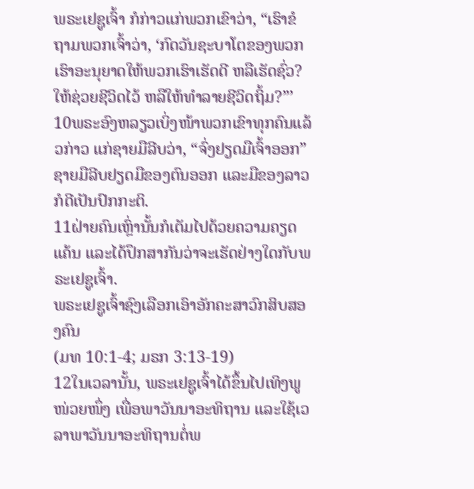ພຣະເຢຊູເຈົ້າ ກໍກ່າວແກ່ພວກເຂົາວ່າ, “ເຮົາຂໍຖາມພວກເຈົ້າວ່າ, ‘ກົດວັນຊະບາໂຕຂອງພວກເຮົາອະນຸຍາດໃຫ້ພວກເຮົາເຮັດດີ ຫລືເຮັດຊົ່ວ? ໃຫ້ຊ່ວຍຊີວິດໄວ້ ຫລືໃຫ້ທຳລາຍຊີວິດຖິ້ມ?”’ 10ພຣະອົງຫລຽວເບິ່ງໜ້າພວກເຂົາທຸກຄົນແລ້ວກ່າວ ແກ່ຊາຍມືລີບວ່າ, “ຈົ່ງຢຽດມືເຈົ້າອອກ” ຊາຍມືລີບຢຽດມືຂອງຕົນອອກ ແລະມືຂອງລາວກໍດີເປັນປົກກະຕິ.
11ຝ່າຍຄົນເຫຼົ່ານັ້ນກໍເຕັມໄປດ້ວຍຄວາມຄຽດແຄ້ນ ແລະໄດ້ປຶກສາກັນວ່າຈະເຮັດຢ່າງໃດກັບພຣະເຢຊູເຈົ້າ.
ພຣະເຢຊູເຈົ້າຊົງເລືອກເອົາອັກຄະສາວົກສິບສອງຄົນ
(ມທ 10:1-4; ມຣກ 3:13-19)
12ໃນເວລານັ້ນ, ພຣະເຢຊູເຈົ້າໄດ້ຂຶ້ນໄປເທິງພູໜ່ວຍໜຶ່ງ ເພື່ອພາວັນນາອະທິຖານ ແລະໃຊ້ເວລາພາວັນນາອະທິຖານຕໍ່ພ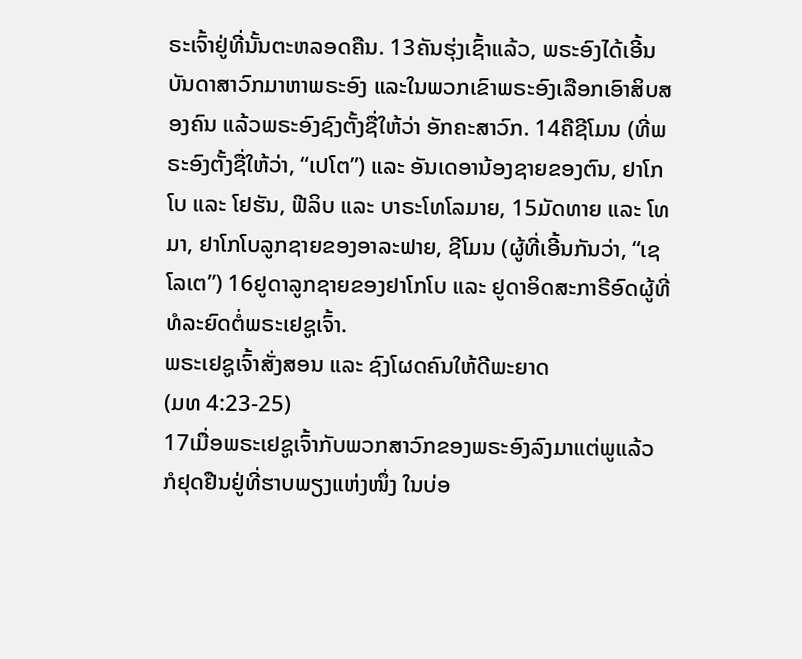ຣະເຈົ້າຢູ່ທີ່ນັ້ນຕະຫລອດຄືນ. 13ຄັນຮຸ່ງເຊົ້າແລ້ວ, ພຣະອົງໄດ້ເອີ້ນບັນດາສາວົກມາຫາພຣະອົງ ແລະໃນພວກເຂົາພຣະອົງເລືອກເອົາສິບສອງຄົນ ແລ້ວພຣະອົງຊົງຕັ້ງຊື່ໃຫ້ວ່າ ອັກຄະສາວົກ. 14ຄືຊີໂມນ (ທີ່ພຣະອົງຕັ້ງຊື່ໃຫ້ວ່າ, “ເປໂຕ”) ແລະ ອັນເດອານ້ອງຊາຍຂອງຕົນ, ຢາໂກໂບ ແລະ ໂຢຮັນ, ຟີລິບ ແລະ ບາຣະໂທໂລມາຍ, 15ມັດທາຍ ແລະ ໂທມາ, ຢາໂກໂບລູກຊາຍຂອງອາລະຟາຍ, ຊີໂມນ (ຜູ້ທີ່ເອີ້ນກັນວ່າ, “ເຊໂລເຕ”) 16ຢູດາລູກຊາຍຂອງຢາໂກໂບ ແລະ ຢູດາອິດສະກາຣີອົດຜູ້ທີ່ທໍລະຍົດຕໍ່ພຣະເຢຊູເຈົ້າ.
ພຣະເຢຊູເຈົ້າສັ່ງສອນ ແລະ ຊົງໂຜດຄົນໃຫ້ດີພະຍາດ
(ມທ 4:23-25)
17ເມື່ອພຣະເຢຊູເຈົ້າກັບພວກສາວົກຂອງພຣະອົງລົງມາແຕ່ພູແລ້ວ ກໍຢຸດຢືນຢູ່ທີ່ຮາບພຽງແຫ່ງໜຶ່ງ ໃນບ່ອ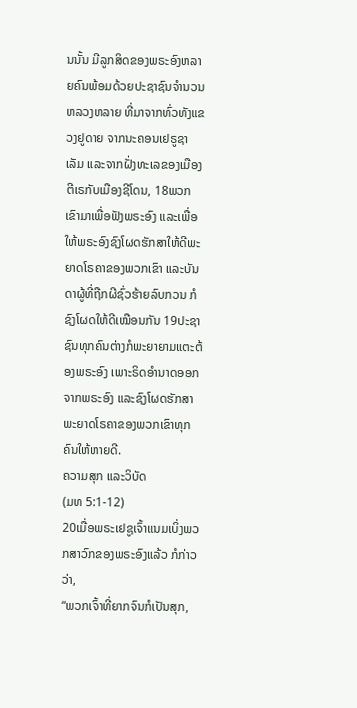ນນັ້ນ ມີລູກສິດຂອງພຣະອົງຫລາຍຄົນພ້ອມດ້ວຍປະຊາຊົນຈຳນວນຫລວງຫລາຍ ທີ່ມາຈາກທົ່ວທັງແຂວງຢູດາຍ ຈາກນະຄອນເຢຣູຊາເລັມ ແລະຈາກຝັ່ງທະເລຂອງເມືອງຕີເຣກັບເມືອງຊີໂດນ, 18ພວກເຂົາມາເພື່ອຟັງພຣະອົງ ແລະເພື່ອໃຫ້ພຣະອົງຊົງໂຜດຮັກສາໃຫ້ດີພະຍາດໂຣຄາຂອງພວກເຂົາ ແລະບັນດາຜູ້ທີ່ຖືກຜີຊົ່ວຮ້າຍລົບກວນ ກໍຊົງໂຜດໃຫ້ດີເໝືອນກັນ 19ປະຊາຊົນທຸກຄົນຕ່າງກໍພະຍາຍາມແຕະຕ້ອງພຣະອົງ ເພາະຣິດອຳນາດອອກຈາກພຣະອົງ ແລະຊົງໂຜດຮັກສາພະຍາດໂຣຄາຂອງພວກເຂົາທຸກຄົນໃຫ້ຫາຍດີ.
ຄວາມສຸກ ແລະວິບັດ
(ມທ 5:1-12)
20ເມື່ອພຣະເຢຊູເຈົ້າແນມເບິ່ງພວກສາວົກຂອງພຣະອົງແລ້ວ ກໍກ່າວວ່າ,
“ພວກເຈົ້າທີ່ຍາກຈົນກໍເປັນສຸກ,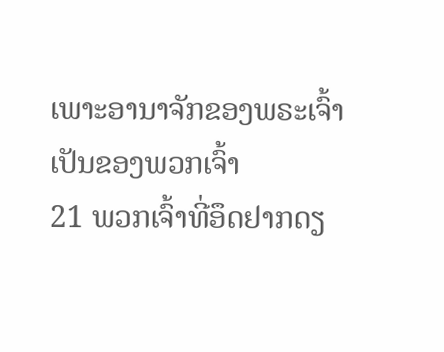ເພາະອານາຈັກຂອງພຣະເຈົ້າ
ເປັນຂອງພວກເຈົ້າ
21 ພວກເຈົ້າທີ່ອຶດຢາກດຽ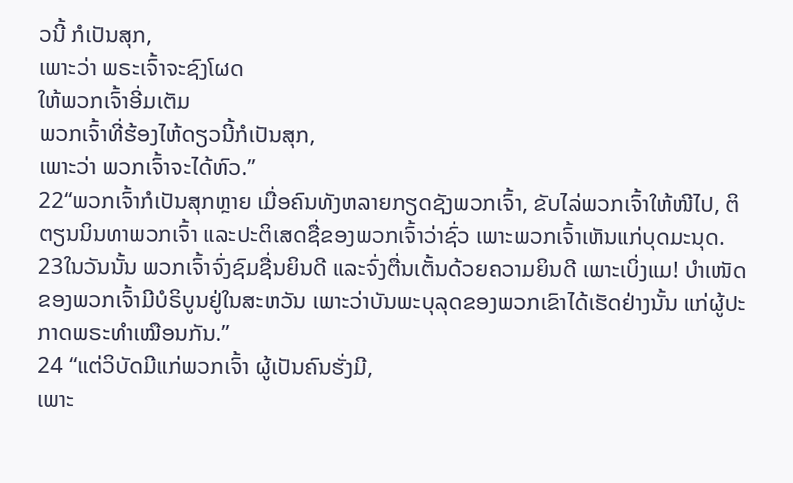ວນີ້ ກໍເປັນສຸກ,
ເພາະວ່າ ພຣະເຈົ້າຈະຊົງໂຜດ
ໃຫ້ພວກເຈົ້າອີ່ມເຕັມ
ພວກເຈົ້າທີ່ຮ້ອງໄຫ້ດຽວນີ້ກໍເປັນສຸກ,
ເພາະວ່າ ພວກເຈົ້າຈະໄດ້ຫົວ.”
22“ພວກເຈົ້າກໍເປັນສຸກຫຼາຍ ເມື່ອຄົນທັງຫລາຍກຽດຊັງພວກເຈົ້າ, ຂັບໄລ່ພວກເຈົ້າໃຫ້ໜີໄປ, ຕິຕຽນນິນທາພວກເຈົ້າ ແລະປະຕິເສດຊື່ຂອງພວກເຈົ້າວ່າຊົ່ວ ເພາະພວກເຈົ້າເຫັນແກ່ບຸດມະນຸດ. 23ໃນວັນນັ້ນ ພວກເຈົ້າຈົ່ງຊົມຊື່ນຍິນດີ ແລະຈົ່ງຕື່ນເຕັ້ນດ້ວຍຄວາມຍິນດີ ເພາະເບິ່ງແມ! ບຳເໜັດຂອງພວກເຈົ້າມີບໍຣິບູນຢູ່ໃນສະຫວັນ ເພາະວ່າບັນພະບຸລຸດຂອງພວກເຂົາໄດ້ເຮັດຢ່າງນັ້ນ ແກ່ຜູ້ປະກາດພຣະທຳເໝືອນກັນ.”
24 “ແຕ່ວິບັດມີແກ່ພວກເຈົ້າ ຜູ້ເປັນຄົນຮັ່ງມີ,
ເພາະ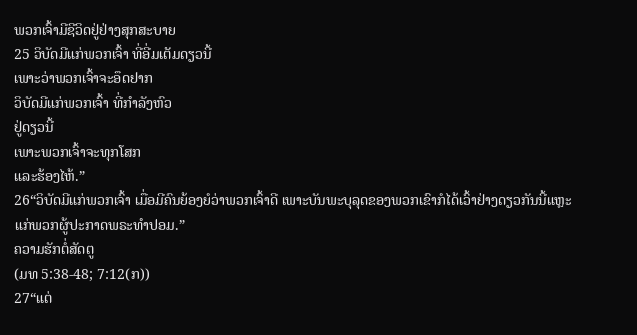ພວກເຈົ້າມີຊີວິດຢູ່ຢ່າງສຸກສະບາຍ
25 ວິບັດມີແກ່ພວກເຈົ້າ ທີ່ອີ່ມເຕັມດຽວນີ້
ເພາະວ່າພວກເຈົ້າຈະອຶດຢາກ
ວິບັດມີແກ່ພວກເຈົ້າ ທີ່ກຳລັງຫົວ
ຢູ່ດຽວນີ້
ເພາະພວກເຈົ້າຈະທຸກໂສກ
ແລະຮ້ອງໄຫ້.”
26“ວິບັດມີແກ່ພວກເຈົ້າ ເມື່ອມີຄົນຍ້ອງຍໍວ່າພວກເຈົ້າດີ ເພາະບັນພະບຸລຸດຂອງພວກເຂົາກໍໄດ້ເວົ້າຢ່າງດຽວກັນນີ້ແຫຼະ ແກ່ພວກຜູ້ປະກາດພຣະທຳປອມ.”
ຄວາມຮັກຕໍ່ສັດຕູ
(ມທ 5:38-48; 7:12(ກ))
27“ແຕ່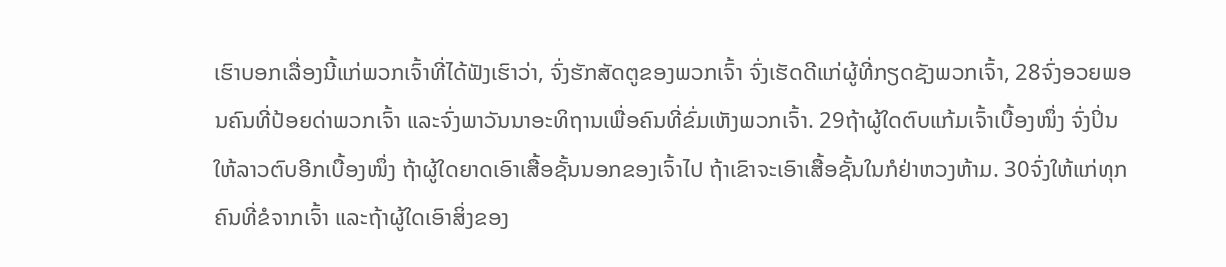ເຮົາບອກເລື່ອງນີ້ແກ່ພວກເຈົ້າທີ່ໄດ້ຟັງເຮົາວ່າ, ຈົ່ງຮັກສັດຕູຂອງພວກເຈົ້າ ຈົ່ງເຮັດດີແກ່ຜູ້ທີ່ກຽດຊັງພວກເຈົ້າ, 28ຈົ່ງອວຍພອນຄົນທີ່ປ້ອຍດ່າພວກເຈົ້າ ແລະຈົ່ງພາວັນນາອະທິຖານເພື່ອຄົນທີ່ຂົ່ມເຫັງພວກເຈົ້າ. 29ຖ້າຜູ້ໃດຕົບແກ້ມເຈົ້າເບື້ອງໜຶ່ງ ຈົ່ງປິ່ນໃຫ້ລາວຕົບອີກເບື້ອງໜຶ່ງ ຖ້າຜູ້ໃດຍາດເອົາເສື້ອຊັ້ນນອກຂອງເຈົ້າໄປ ຖ້າເຂົາຈະເອົາເສື້ອຊັ້ນໃນກໍຢ່າຫວງຫ້າມ. 30ຈົ່ງໃຫ້ແກ່ທຸກຄົນທີ່ຂໍຈາກເຈົ້າ ແລະຖ້າຜູ້ໃດເອົາສິ່ງຂອງ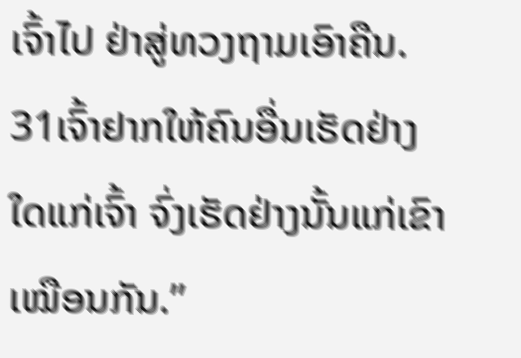ເຈົ້າໄປ ຢ່າສູ່ທວງຖາມເອົາຄືນ. 31ເຈົ້າຢາກໃຫ້ຄົນອື່ນເຮັດຢ່າງໃດແກ່ເຈົ້າ ຈົ່ງເຮັດຢ່າງນັ້ນແກ່ເຂົາເໝືອນກັນ.”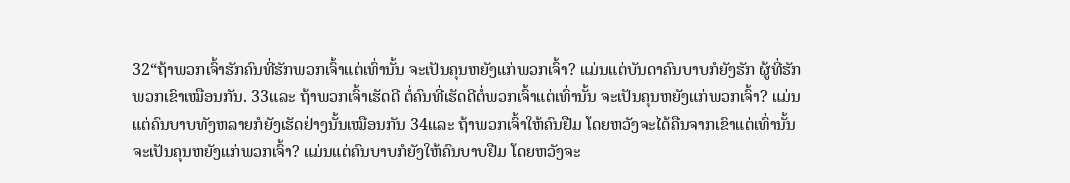32“ຖ້າພວກເຈົ້າຮັກຄົນທີ່ຮັກພວກເຈົ້າແຕ່ເທົ່ານັ້ນ ຈະເປັນຄຸນຫຍັງແກ່ພວກເຈົ້າ? ແມ່ນແຕ່ບັນດາຄົນບາບກໍຍັງຮັກ ຜູ້ທີ່ຮັກພວກເຂົາເໝືອນກັນ. 33ແລະ ຖ້າພວກເຈົ້າເຮັດດີ ຕໍ່ຄົນທີ່ເຮັດດີຕໍ່ພວກເຈົ້າແຕ່ເທົ່ານັ້ນ ຈະເປັນຄຸນຫຍັງແກ່ພວກເຈົ້າ? ແມ່ນແຕ່ຄົນບາບທັງຫລາຍກໍຍັງເຮັດຢ່າງນັ້ນເໝືອນກັນ 34ແລະ ຖ້າພວກເຈົ້າໃຫ້ຄົນຢືມ ໂດຍຫວັງຈະໄດ້ຄືນຈາກເຂົາແຕ່ເທົ່ານັ້ນ ຈະເປັນຄຸນຫຍັງແກ່ພວກເຈົ້າ? ແມ່ນແຕ່ຄົນບາບກໍຍັງໃຫ້ຄົນບາບຢືມ ໂດຍຫວັງຈະ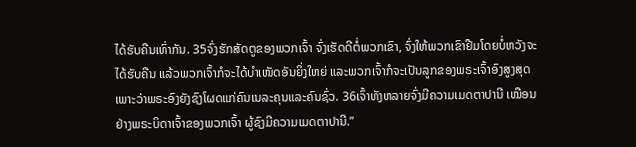ໄດ້ຮັບຄືນເທົ່າກັນ. 35ຈົ່ງຮັກສັດຕູຂອງພວກເຈົ້າ ຈົ່ງເຮັດດີຕໍ່ພວກເຂົາ, ຈົ່ງໃຫ້ພວກເຂົາຢືມໂດຍບໍ່ຫວັງຈະໄດ້ຮັບຄືນ ແລ້ວພວກເຈົ້າກໍຈະໄດ້ບຳເໜັດອັນຍິ່ງໃຫຍ່ ແລະພວກເຈົ້າກໍຈະເປັນລູກຂອງພຣະເຈົ້າອົງສູງສຸດ ເພາະວ່າພຣະອົງຍັງຊົງໂຜດແກ່ຄົນເນລະຄຸນແລະຄົນຊົ່ວ. 36ເຈົ້າທັງຫລາຍຈົ່ງມີຄວາມເມດຕາປານີ ເໝືອນຢ່າງພຣະບິດາເຈົ້າຂອງພວກເຈົ້າ ຜູ້ຊົງມີຄວາມເມດຕາປານີ.”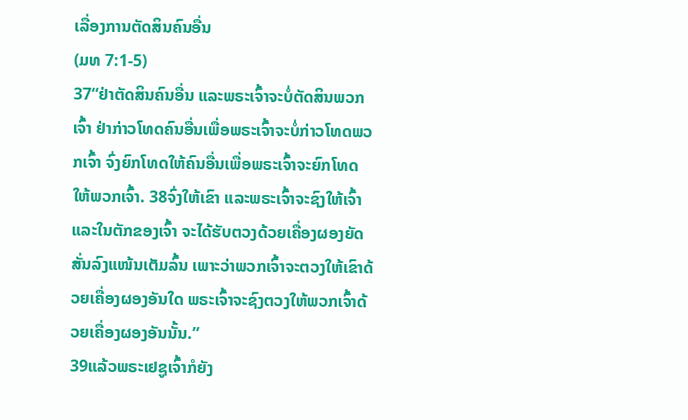ເລື່ອງການຕັດສິນຄົນອື່ນ
(ມທ 7:1-5)
37“ຢ່າຕັດສິນຄົນອື່ນ ແລະພຣະເຈົ້າຈະບໍ່ຕັດສິນພວກເຈົ້າ ຢ່າກ່າວໂທດຄົນອື່ນເພື່ອພຣະເຈົ້າຈະບໍ່ກ່າວໂທດພວກເຈົ້າ ຈົ່ງຍົກໂທດໃຫ້ຄົນອື່ນເພື່ອພຣະເຈົ້າຈະຍົກໂທດໃຫ້ພວກເຈົ້າ. 38ຈົ່ງໃຫ້ເຂົາ ແລະພຣະເຈົ້າຈະຊົງໃຫ້ເຈົ້າ ແລະໃນຕັກຂອງເຈົ້າ ຈະໄດ້ຮັບຕວງດ້ວຍເຄື່ອງຜອງຍັດສັ່ນລົງແໜ້ນເຕັມລົ້ນ ເພາະວ່າພວກເຈົ້າຈະຕວງໃຫ້ເຂົາດ້ວຍເຄື່ອງຜອງອັນໃດ ພຣະເຈົ້າຈະຊົງຕວງໃຫ້ພວກເຈົ້າດ້ວຍເຄື່ອງຜອງອັນນັ້ນ.”
39ແລ້ວພຣະເຢຊູເຈົ້າກໍຍັງ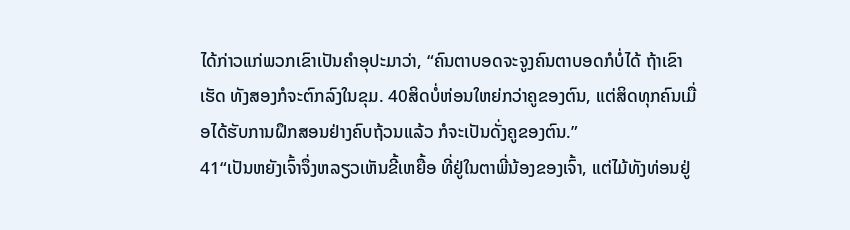ໄດ້ກ່າວແກ່ພວກເຂົາເປັນຄຳອຸປະມາວ່າ, “ຄົນຕາບອດຈະຈູງຄົນຕາບອດກໍບໍ່ໄດ້ ຖ້າເຂົາເຮັດ ທັງສອງກໍຈະຕົກລົງໃນຂຸມ. 40ສິດບໍ່ຫ່ອນໃຫຍ່ກວ່າຄູຂອງຕົນ, ແຕ່ສິດທຸກຄົນເມື່ອໄດ້ຮັບການຝຶກສອນຢ່າງຄົບຖ້ວນແລ້ວ ກໍຈະເປັນດັ່ງຄູຂອງຕົນ.”
41“ເປັນຫຍັງເຈົ້າຈຶ່ງຫລຽວເຫັນຂີ້ເຫຍື້ອ ທີ່ຢູ່ໃນຕາພີ່ນ້ອງຂອງເຈົ້າ, ແຕ່ໄມ້ທັງທ່ອນຢູ່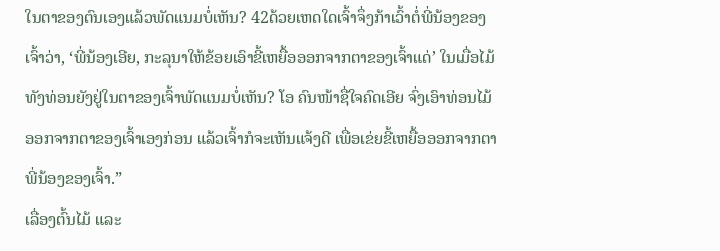ໃນຕາຂອງຕົນເອງແລ້ວພັດແນມບໍ່ເຫັນ? 42ດ້ວຍເຫດໃດເຈົ້າຈຶ່ງກ້າເວົ້າຕໍ່ພີ່ນ້ອງຂອງເຈົ້າວ່າ, ‘ພີ່ນ້ອງເອີຍ, ກະລຸນາໃຫ້ຂ້ອຍເອົາຂີ້ເຫຍື້ອອອກຈາກຕາຂອງເຈົ້າແດ່’ ໃນເມື່ອໄມ້ທັງທ່ອນຍັງຢູ່ໃນຕາຂອງເຈົ້າພັດແນມບໍ່ເຫັນ? ໂອ ຄົນໜ້າຊື່ໃຈຄົດເອີຍ ຈົ່ງເອົາທ່ອນໄມ້ອອກຈາກຕາຂອງເຈົ້າເອງກ່ອນ ແລ້ວເຈົ້າກໍຈະເຫັນແຈ້ງດີ ເພື່ອເຂ່ຍຂີ້ເຫຍື້ອອອກຈາກຕາພີ່ນ້ອງຂອງເຈົ້າ.”
ເລື່ອງຕົ້ນໄມ້ ແລະ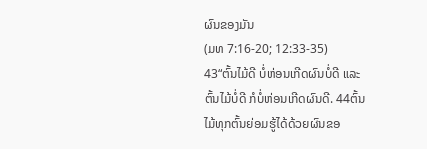ຜົນຂອງມັນ
(ມທ 7:16-20; 12:33-35)
43“ຕົ້ນໄມ້ດີ ບໍ່ຫ່ອນເກີດຜົນບໍ່ດີ ແລະຕົ້ນໄມ້ບໍ່ດີ ກໍບໍ່ຫ່ອນເກີດຜົນດີ. 44ຕົ້ນໄມ້ທຸກຕົ້ນຍ່ອມຮູ້ໄດ້ດ້ວຍຜົນຂອ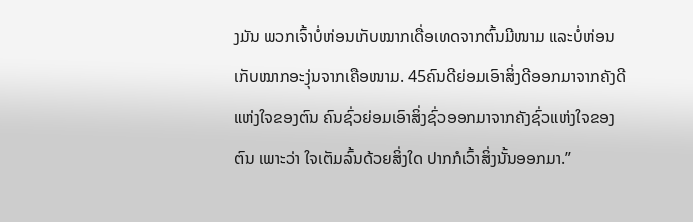ງມັນ ພວກເຈົ້າບໍ່ຫ່ອນເກັບໝາກເດື່ອເທດຈາກຕົ້ນມີໜາມ ແລະບໍ່ຫ່ອນເກັບໝາກອະງຸ່ນຈາກເຄືອໜາມ. 45ຄົນດີຍ່ອມເອົາສິ່ງດີອອກມາຈາກຄັງດີແຫ່ງໃຈຂອງຕົນ ຄົນຊົ່ວຍ່ອມເອົາສິ່ງຊົ່ວອອກມາຈາກຄັງຊົ່ວແຫ່ງໃຈຂອງຕົນ ເພາະວ່າ ໃຈເຕັມລົ້ນດ້ວຍສິ່ງໃດ ປາກກໍເວົ້າສິ່ງນັ້ນອອກມາ.”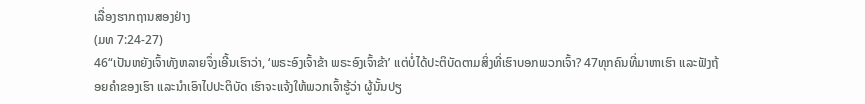ເລື່ອງຮາກຖານສອງຢ່າງ
(ມທ 7:24-27)
46“ເປັນຫຍັງເຈົ້າທັງຫລາຍຈຶ່ງເອີ້ນເຮົາວ່າ, ‘ພຣະອົງເຈົ້າຂ້າ ພຣະອົງເຈົ້າຂ້າ’ ແຕ່ບໍ່ໄດ້ປະຕິບັດຕາມສິ່ງທີ່ເຮົາບອກພວກເຈົ້າ? 47ທຸກຄົນທີ່ມາຫາເຮົາ ແລະຟັງຖ້ອຍຄຳຂອງເຮົາ ແລະນຳເອົາໄປປະຕິບັດ ເຮົາຈະແຈ້ງໃຫ້ພວກເຈົ້າຮູ້ວ່າ ຜູ້ນັ້ນປຽ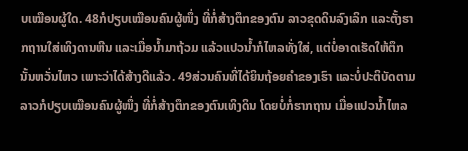ບເໝືອນຜູ້ໃດ. 48ກໍປຽບເໝືອນຄົນຜູ້ໜຶ່ງ ທີ່ກໍ່ສ້າງຕຶກຂອງຕົນ ລາວຂຸດດິນລົງເລິກ ແລະຕັ້ງຮາກຖານໃສ່ເທິງດານຫີນ ແລະເມື່ອນໍ້າມາຖ້ວມ ແລ້ວແປວນໍ້າກໍໄຫລທັ່ງໃສ່, ແຕ່ບໍ່ອາດເຮັດໃຫ້ຕຶກນັ້ນຫວັ່ນໄຫວ ເພາະວ່າໄດ້ສ້າງດີແລ້ວ. 49ສ່ວນຄົນທີ່ໄດ້ຍິນຖ້ອຍຄຳຂອງເຮົາ ແລະບໍ່ປະຕິບັດຕາມ ລາວກໍປຽບເໝືອນຄົນຜູ້ໜຶ່ງ ທີ່ກໍ່ສ້າງຕຶກຂອງຕົນເທິງດິນ ໂດຍບໍ່ກໍ່ຮາກຖານ ເມື່ອແປວນໍ້າໄຫລ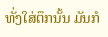ທັ່ງໃສ່ຕຶກນັ້ນ ມັນກໍ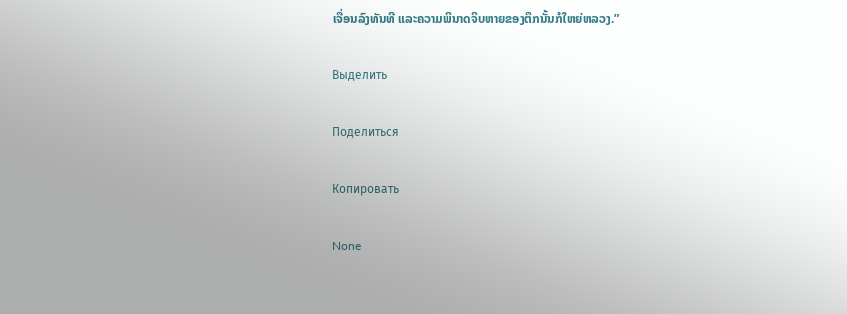ເຈື່ອນລົງທັນທີ ແລະຄວາມພິນາດຈິບຫາຍຂອງຕຶກນັ້ນກໍໃຫຍ່ຫລວງ.”

Выделить

Поделиться

Копировать

None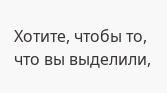Хотите, чтобы то, что вы выделили,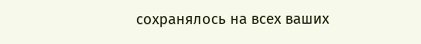сохранялось на всех ваших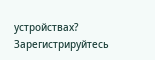устройствах? Зарегистрируйтесь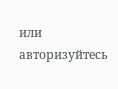или авторизуйтесь